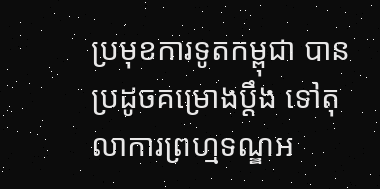ប្រមុខការទូតកម្ពុជា បានប្រដូចគម្រោងប្តឹង ទៅតុលាការព្រហ្មទណ្ឌអ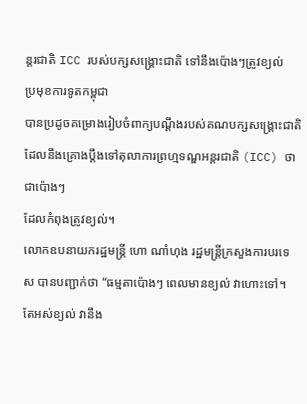ន្តរជាតិ ICC របស់បក្សសង្គ្រោះជាតិ ទៅនឹងប៉ោងៗត្រូវខ្យល់
ប្រមុខការទូតកម្ពុជា
បានប្រដូចគម្រោងរៀបចំពាក្យបណ្តឹងរបស់គណបក្សសង្គ្រោះជាតិ
ដែលនឹងគ្រោងប្តឹងទៅតុលាការព្រហ្មទណ្ឌអន្តរជាតិ (ICC) ថា ជាប៉ោងៗ
ដែលកំពុងត្រូវខ្យល់។
លោកឧបនាយករដ្ឋមន្ត្រី ហោ ណាំហុង រដ្ឋមន្ត្រីក្រសួងការបរទេស បានបញ្ជាក់ថា “ធម្មតាប៉ោងៗ ពេលមានខ្យល់ វាហោះទៅ។ តែអស់ខ្យល់ វានឹង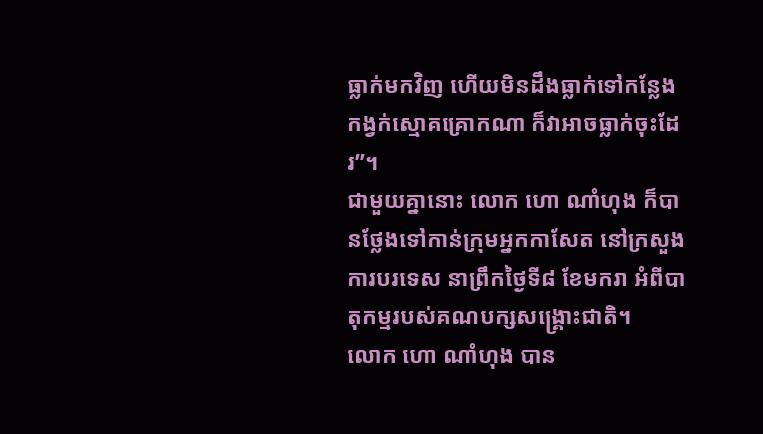ធ្លាក់មកវិញ ហើយមិនដឹងធ្លាក់ទៅកន្លែងកង្វក់ស្មោគគ្រោកណា ក៏វាអាចធ្លាក់ចុះដែរ”។
ជាមួយគ្នានោះ លោក ហោ ណាំហុង ក៏បានថ្លែងទៅកាន់ក្រុមអ្នកកាសែត នៅក្រសួងការបរទេស នាព្រឹកថ្ងៃទី៨ ខែមករា អំពីបាតុកម្មរបស់គណបក្សសង្គ្រោះជាតិ។
លោក ហោ ណាំហុង បាន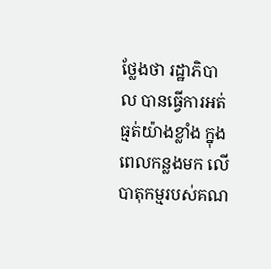ថ្លែងថា រដ្ឋាភិបាល បានធ្វើការអត់ធ្មត់យ៉ាងខ្លាំង ក្នុងពេលកន្លងមក លើបាតុកម្មរបស់គណ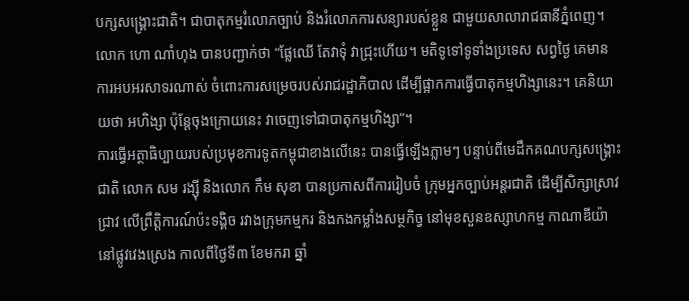បក្សសង្គ្រោះជាតិ។ ជាបាតុកម្មរំលោភច្បាប់ និងរំលោភការសន្យារបស់ខ្លួន ជាមួយសាលារាជធានីភ្នំពេញ។
លោក ហោ ណាំហុង បានបញ្ជាក់ថា “ផ្លែឈើ តែវាទុំ វាជ្រុះហើយ។ មតិទូទៅទូទាំងប្រទេស សព្វថ្ងៃ គេមានការអបអរសាទរណាស់ ចំពោះការសម្រេចរបស់រាជរដ្ឋាភិបាល ដើម្បីផ្អាកការធ្វើបាតុកម្មហិង្សានេះ។ គេនិយាយថា អហិង្សា ប៉ុន្តែចុងក្រោយនេះ វាចេញទៅជាបាតុកម្មហិង្សា”។
ការធ្វើអត្ថាធិប្បាយរបស់ប្រមុខការទូតកម្ពុជាខាងលើនេះ បានធ្វើឡើងភ្លាមៗ បន្ទាប់ពីមេដឹកគណបក្សសង្គ្រោះជាតិ លោក សម រង្ស៊ី និងលោក កឹម សុខា បានប្រកាសពីការរៀបចំ ក្រុមអ្នកច្បាប់អន្តរជាតិ ដើម្បីសិក្សាស្រាវជ្រាវ លើព្រឹត្តិការណ៍ប៉ះទង្គិច រវាងក្រុមកម្មករ និងកងកម្លាំងសម្ថកិច្វ នៅមុខសួនឧស្សាហកម្ម កាណាឌីយ៉ា នៅផ្លូវវេងស្រេង កាលពីថ្ងៃទី៣ ខែមករា ឆ្នាំ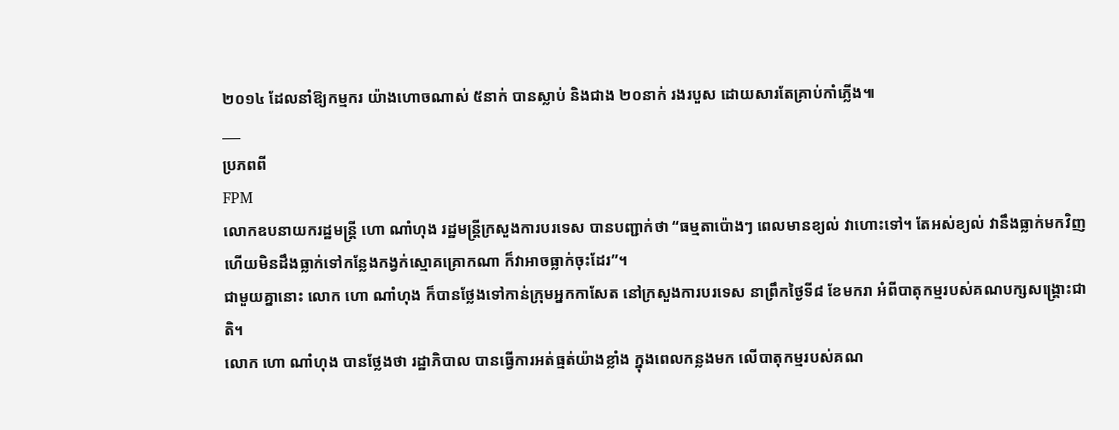២០១៤ ដែលនាំឱ្យកម្មករ យ៉ាងហោចណាស់ ៥នាក់ បានស្លាប់ និងជាង ២០នាក់ រងរបួស ដោយសារតែគ្រាប់កាំភ្លើង៕
___
ប្រភពពី
FPM
លោកឧបនាយករដ្ឋមន្ត្រី ហោ ណាំហុង រដ្ឋមន្ត្រីក្រសួងការបរទេស បានបញ្ជាក់ថា “ធម្មតាប៉ោងៗ ពេលមានខ្យល់ វាហោះទៅ។ តែអស់ខ្យល់ វានឹងធ្លាក់មកវិញ ហើយមិនដឹងធ្លាក់ទៅកន្លែងកង្វក់ស្មោគគ្រោកណា ក៏វាអាចធ្លាក់ចុះដែរ”។
ជាមួយគ្នានោះ លោក ហោ ណាំហុង ក៏បានថ្លែងទៅកាន់ក្រុមអ្នកកាសែត នៅក្រសួងការបរទេស នាព្រឹកថ្ងៃទី៨ ខែមករា អំពីបាតុកម្មរបស់គណបក្សសង្គ្រោះជាតិ។
លោក ហោ ណាំហុង បានថ្លែងថា រដ្ឋាភិបាល បានធ្វើការអត់ធ្មត់យ៉ាងខ្លាំង ក្នុងពេលកន្លងមក លើបាតុកម្មរបស់គណ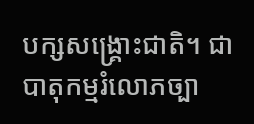បក្សសង្គ្រោះជាតិ។ ជាបាតុកម្មរំលោភច្បា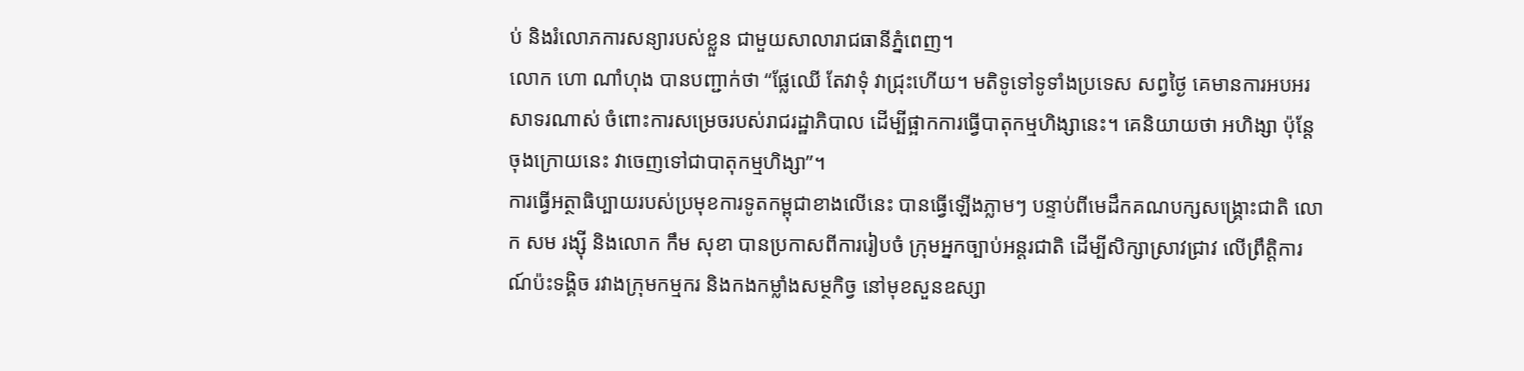ប់ និងរំលោភការសន្យារបស់ខ្លួន ជាមួយសាលារាជធានីភ្នំពេញ។
លោក ហោ ណាំហុង បានបញ្ជាក់ថា “ផ្លែឈើ តែវាទុំ វាជ្រុះហើយ។ មតិទូទៅទូទាំងប្រទេស សព្វថ្ងៃ គេមានការអបអរសាទរណាស់ ចំពោះការសម្រេចរបស់រាជរដ្ឋាភិបាល ដើម្បីផ្អាកការធ្វើបាតុកម្មហិង្សានេះ។ គេនិយាយថា អហិង្សា ប៉ុន្តែចុងក្រោយនេះ វាចេញទៅជាបាតុកម្មហិង្សា”។
ការធ្វើអត្ថាធិប្បាយរបស់ប្រមុខការទូតកម្ពុជាខាងលើនេះ បានធ្វើឡើងភ្លាមៗ បន្ទាប់ពីមេដឹកគណបក្សសង្គ្រោះជាតិ លោក សម រង្ស៊ី និងលោក កឹម សុខា បានប្រកាសពីការរៀបចំ ក្រុមអ្នកច្បាប់អន្តរជាតិ ដើម្បីសិក្សាស្រាវជ្រាវ លើព្រឹត្តិការណ៍ប៉ះទង្គិច រវាងក្រុមកម្មករ និងកងកម្លាំងសម្ថកិច្វ នៅមុខសួនឧស្សា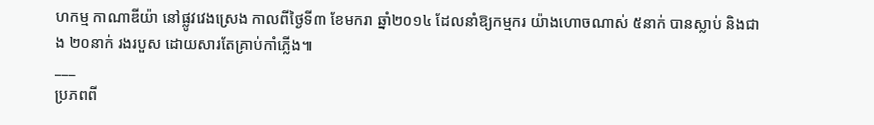ហកម្ម កាណាឌីយ៉ា នៅផ្លូវវេងស្រេង កាលពីថ្ងៃទី៣ ខែមករា ឆ្នាំ២០១៤ ដែលនាំឱ្យកម្មករ យ៉ាងហោចណាស់ ៥នាក់ បានស្លាប់ និងជាង ២០នាក់ រងរបួស ដោយសារតែគ្រាប់កាំភ្លើង៕
___
ប្រភពពី